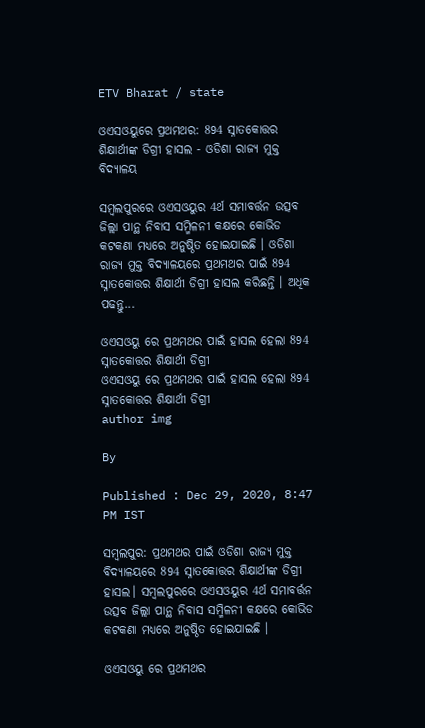ETV Bharat / state

ଓଏସଓୟୁରେ ପ୍ରଥମଥର: 894 ସ୍ନାତକୋତ୍ତର ଶିକ୍ଷାର୍ଥୀଙ୍କ ଡିଗ୍ରୀ ହାସଲ - ଓଡିଶା ରାଜ୍ୟ ମୁକ୍ତ ବିଦ୍ୟାଳୟ

ସମ୍ବଲପୁରରେ ଓଏସଓୟୁର 4ର୍ଥ ସମାବର୍ତ୍ତନ ଉତ୍ସବ ଜିଲ୍ଲା ପାନ୍ଥ ନିବାସ ସମ୍ମିଳନୀ କକ୍ଷରେ କୋଭିଡ କଟକଣା ମଧ୍ୟରେ ଅନୁଷ୍ଠିତ ହୋଇଯାଇଛି । ଓଡିଶା ରାଜ୍ୟ ମୁକ୍ତ ବିଦ୍ୟାଳୟରେ ପ୍ରଥମଥର ପାଇଁ 894 ସ୍ନାତକୋତ୍ତର ଶିକ୍ଷାର୍ଥୀ ଡିଗ୍ରୀ ହାସଲ କରିଛନ୍ତି । ଅଧିକ ପଢନ୍ତୁ...

ଓଏସଓୟୁ ରେ ପ୍ରଥମଥର ପାଇଁ ହାସଲ ହେଲା 894 ସ୍ନାତକୋତ୍ତର ଶିକ୍ଷାର୍ଥୀ ଡିଗ୍ରୀ
ଓଏସଓୟୁ ରେ ପ୍ରଥମଥର ପାଇଁ ହାସଲ ହେଲା 894 ସ୍ନାତକୋତ୍ତର ଶିକ୍ଷାର୍ଥୀ ଡିଗ୍ରୀ
author img

By

Published : Dec 29, 2020, 8:47 PM IST

ସମ୍ବଲପୁର: ପ୍ରଥମଥର ପାଇଁ ଓଡିଶା ରାଜ୍ୟ ମୁକ୍ତ ବିଦ୍ୟାଳୟରେ 894 ସ୍ନାତକୋତ୍ତର ଶିକ୍ଷାର୍ଥୀଙ୍କ ଡିଗ୍ରୀ ହାସଲ। ସମ୍ବଲପୁରରେ ଓଏସଓୟୁର 4ର୍ଥ ସମାବର୍ତ୍ତନ ଉତ୍ସବ ଜିଲ୍ଲା ପାନ୍ଥ ନିବାସ ସମ୍ମିଳନୀ କକ୍ଷରେ କୋଭିଡ କଟକଣା ମଧ୍ୟରେ ଅନୁଷ୍ଠିତ ହୋଇଯାଇଛି ।

ଓଏସଓୟୁ ରେ ପ୍ରଥମଥର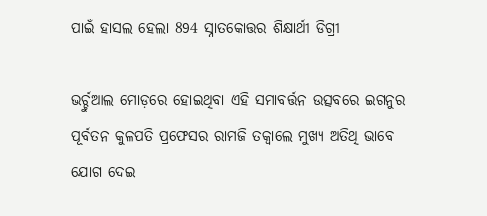ପାଇଁ ହାସଲ ହେଲା 894 ସ୍ନାତକୋତ୍ତର ଶିକ୍ଷାର୍ଥୀ ଡିଗ୍ରୀ

ଭର୍ଚ୍ଚୁଆଲ ମୋଡ଼ରେ ହୋଇଥିବା ଏହି ସମାବର୍ତ୍ତନ ଉତ୍ସବରେ ଇଗନୁର ପୂର୍ବତନ କୁଳପତି ପ୍ରଫେସର ରାମଜି ତକ୍ବାଲେ ମୁଖ୍ୟ ଅତିଥି ଭାବେ ଯୋଗ ଦେଇ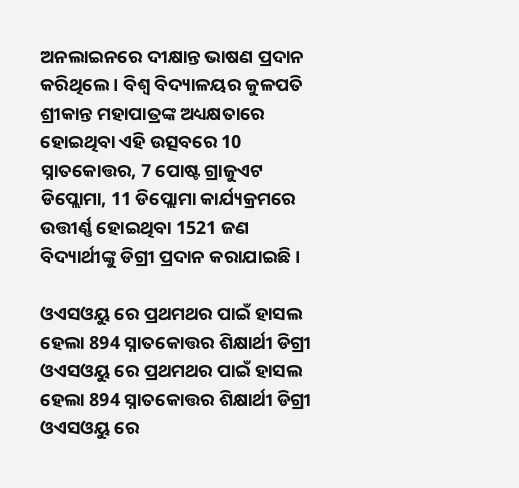ଅନଲାଇନରେ ଦୀକ୍ଷାନ୍ତ ଭାଷଣ ପ୍ରଦାନ କରିଥିଲେ । ବିଶ୍ୱ ବିଦ୍ୟାଳୟର କୁଳପତି ଶ୍ରୀକାନ୍ତ ମହାପାତ୍ରଙ୍କ ଅଧ୍ୟକ୍ଷତାରେ ହୋଇଥିବା ଏହି ଉତ୍ସବରେ 10 ସ୍ନାତକୋତ୍ତର, 7 ପୋଷ୍ଟ ଗ୍ରାଜୁଏଟ ଡିପ୍ଲୋମା, 11 ଡିପ୍ଲୋମା କାର୍ଯ୍ୟକ୍ରମରେ ଉତ୍ତୀର୍ଣ୍ଣ ହୋଇଥିବା 1521 ଜଣ ବିଦ୍ୟାର୍ଥୀଙ୍କୁ ଡିଗ୍ରୀ ପ୍ରଦାନ କରାଯାଇଛି ।

ଓଏସଓୟୁ ରେ ପ୍ରଥମଥର ପାଇଁ ହାସଲ ହେଲା 894 ସ୍ନାତକୋତ୍ତର ଶିକ୍ଷାର୍ଥୀ ଡିଗ୍ରୀ
ଓଏସଓୟୁ ରେ ପ୍ରଥମଥର ପାଇଁ ହାସଲ ହେଲା 894 ସ୍ନାତକୋତ୍ତର ଶିକ୍ଷାର୍ଥୀ ଡିଗ୍ରୀ
ଓଏସଓୟୁ ରେ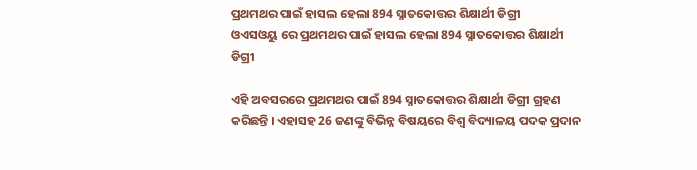ପ୍ରଥମଥର ପାଇଁ ହାସଲ ହେଲା 894 ସ୍ନାତକୋତ୍ତର ଶିକ୍ଷାର୍ଥୀ ଡିଗ୍ରୀ
ଓଏସଓୟୁ ରେ ପ୍ରଥମଥର ପାଇଁ ହାସଲ ହେଲା 894 ସ୍ନାତକୋତ୍ତର ଶିକ୍ଷାର୍ଥୀ ଡିଗ୍ରୀ

ଏହି ଅବସରରେ ପ୍ରଥମଥର ପାଇଁ 894 ସ୍ନାତକୋତ୍ତର ଶିକ୍ଷାର୍ଥୀ ଡିଗ୍ରୀ ଗ୍ରହଣ କରିଛନ୍ତି । ଏହାସହ 26 ଜଣଙ୍କୁ ବିଭିନ୍ନ ବିଷୟରେ ବିଶ୍ୱ ବିଦ୍ୟାଳୟ ପଦକ ପ୍ରଦାନ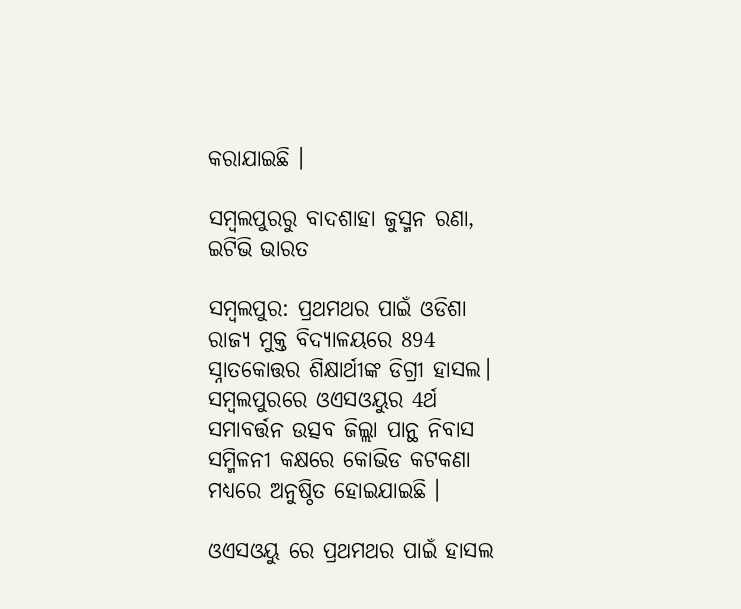କରାଯାଇଛି ।

ସମ୍ବଲପୁରରୁ ବାଦଶାହା ଜୁସ୍ମନ ରଣା, ଇଟିଭି ଭାରତ

ସମ୍ବଲପୁର: ପ୍ରଥମଥର ପାଇଁ ଓଡିଶା ରାଜ୍ୟ ମୁକ୍ତ ବିଦ୍ୟାଳୟରେ 894 ସ୍ନାତକୋତ୍ତର ଶିକ୍ଷାର୍ଥୀଙ୍କ ଡିଗ୍ରୀ ହାସଲ। ସମ୍ବଲପୁରରେ ଓଏସଓୟୁର 4ର୍ଥ ସମାବର୍ତ୍ତନ ଉତ୍ସବ ଜିଲ୍ଲା ପାନ୍ଥ ନିବାସ ସମ୍ମିଳନୀ କକ୍ଷରେ କୋଭିଡ କଟକଣା ମଧ୍ୟରେ ଅନୁଷ୍ଠିତ ହୋଇଯାଇଛି ।

ଓଏସଓୟୁ ରେ ପ୍ରଥମଥର ପାଇଁ ହାସଲ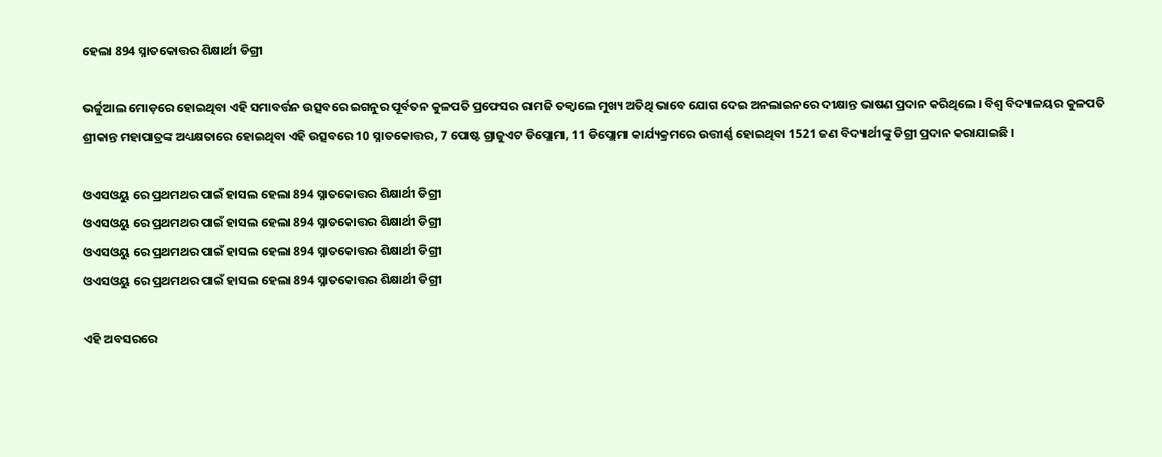ହେଲା 894 ସ୍ନାତକୋତ୍ତର ଶିକ୍ଷାର୍ଥୀ ଡିଗ୍ରୀ

ଭର୍ଚ୍ଚୁଆଲ ମୋଡ଼ରେ ହୋଇଥିବା ଏହି ସମାବର୍ତ୍ତନ ଉତ୍ସବରେ ଇଗନୁର ପୂର୍ବତନ କୁଳପତି ପ୍ରଫେସର ରାମଜି ତକ୍ବାଲେ ମୁଖ୍ୟ ଅତିଥି ଭାବେ ଯୋଗ ଦେଇ ଅନଲାଇନରେ ଦୀକ୍ଷାନ୍ତ ଭାଷଣ ପ୍ରଦାନ କରିଥିଲେ । ବିଶ୍ୱ ବିଦ୍ୟାଳୟର କୁଳପତି ଶ୍ରୀକାନ୍ତ ମହାପାତ୍ରଙ୍କ ଅଧ୍ୟକ୍ଷତାରେ ହୋଇଥିବା ଏହି ଉତ୍ସବରେ 10 ସ୍ନାତକୋତ୍ତର, 7 ପୋଷ୍ଟ ଗ୍ରାଜୁଏଟ ଡିପ୍ଲୋମା, 11 ଡିପ୍ଲୋମା କାର୍ଯ୍ୟକ୍ରମରେ ଉତ୍ତୀର୍ଣ୍ଣ ହୋଇଥିବା 1521 ଜଣ ବିଦ୍ୟାର୍ଥୀଙ୍କୁ ଡିଗ୍ରୀ ପ୍ରଦାନ କରାଯାଇଛି ।

ଓଏସଓୟୁ ରେ ପ୍ରଥମଥର ପାଇଁ ହାସଲ ହେଲା 894 ସ୍ନାତକୋତ୍ତର ଶିକ୍ଷାର୍ଥୀ ଡିଗ୍ରୀ
ଓଏସଓୟୁ ରେ ପ୍ରଥମଥର ପାଇଁ ହାସଲ ହେଲା 894 ସ୍ନାତକୋତ୍ତର ଶିକ୍ଷାର୍ଥୀ ଡିଗ୍ରୀ
ଓଏସଓୟୁ ରେ ପ୍ରଥମଥର ପାଇଁ ହାସଲ ହେଲା 894 ସ୍ନାତକୋତ୍ତର ଶିକ୍ଷାର୍ଥୀ ଡିଗ୍ରୀ
ଓଏସଓୟୁ ରେ ପ୍ରଥମଥର ପାଇଁ ହାସଲ ହେଲା 894 ସ୍ନାତକୋତ୍ତର ଶିକ୍ଷାର୍ଥୀ ଡିଗ୍ରୀ

ଏହି ଅବସରରେ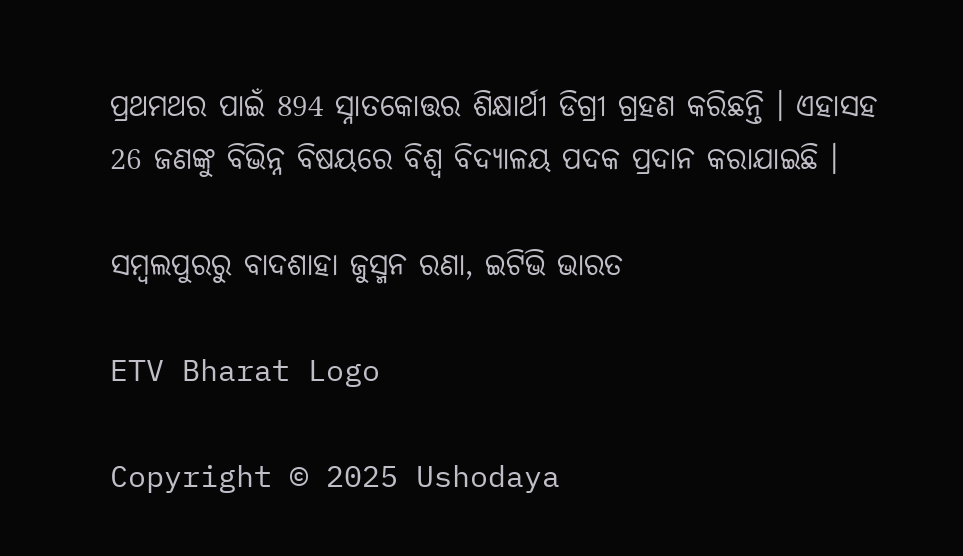ପ୍ରଥମଥର ପାଇଁ 894 ସ୍ନାତକୋତ୍ତର ଶିକ୍ଷାର୍ଥୀ ଡିଗ୍ରୀ ଗ୍ରହଣ କରିଛନ୍ତି । ଏହାସହ 26 ଜଣଙ୍କୁ ବିଭିନ୍ନ ବିଷୟରେ ବିଶ୍ୱ ବିଦ୍ୟାଳୟ ପଦକ ପ୍ରଦାନ କରାଯାଇଛି ।

ସମ୍ବଲପୁରରୁ ବାଦଶାହା ଜୁସ୍ମନ ରଣା, ଇଟିଭି ଭାରତ

ETV Bharat Logo

Copyright © 2025 Ushodaya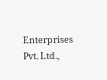Enterprises Pvt. Ltd.,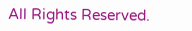All Rights Reserved.